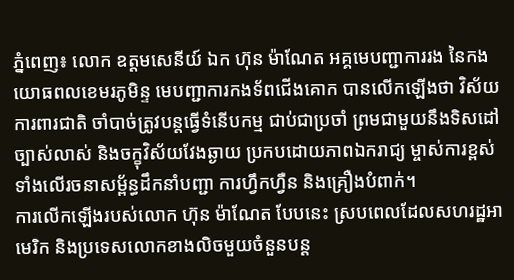ភ្នំពេញ៖ លោក ឧត្ដមសេនីយ៍ ឯក ហ៊ុន ម៉ាណែត អគ្គមេបញ្ជាការរង នៃកងយោធពលខេមរភូមិន្ទ មេបញ្ជាការកងទ័ពជើងគោក បានលើកឡើងថា វិស័យការពារជាតិ ចាំបាច់ត្រូវបន្តធ្វើទំនើបកម្ម ជាប់ជាប្រចាំ ព្រមជាមួយនឹងទិសដៅច្បាស់លាស់ និងចក្ខុវិស័យវែងឆ្ងាយ ប្រកបដោយភាពឯករាជ្យ ម្ចាស់ការខ្ពស់ ទាំងលើរចនាសម្ព័ន្ធដឹកនាំបញ្ជា ការហ្វឹកហ្វឺន និងគ្រឿងបំពាក់។
ការលើកឡើងរបស់លោក ហ៊ុន ម៉ាណែត បែបនេះ ស្របពេលដែលសហរដ្ឋអាមេរិក និងប្រទេសលោកខាងលិចមួយចំនួនបន្ត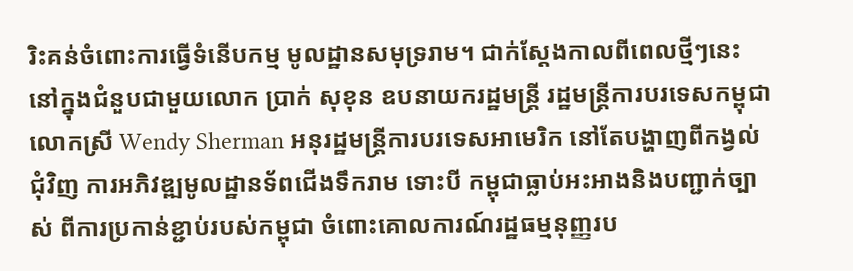រិះគន់ចំពោះការធ្វើទំនើបកម្ម មូលដ្ឋានសមុទ្ររាម។ ជាក់ស្ដែងកាលពីពេលថ្មីៗនេះ នៅក្នុងជំនួបជាមួយលោក ប្រាក់ សុខុន ឧបនាយករដ្ឋមន្រ្តី រដ្ឋមន្ត្រីការបរទេសកម្ពុជា លោកស្រី Wendy Sherman អនុរដ្ឋមន្ត្រីការបរទេសអាមេរិក នៅតែបង្ហាញពីកង្វល់ជុំវិញ ការអភិវឌ្ឍមូលដ្ឋានទ័ពជើងទឹករាម ទោះបី កម្ពុជាធ្លាប់អះអាងនិងបញ្ជាក់ច្បាស់ ពីការប្រកាន់ខ្ជាប់របស់កម្ពុជា ចំពោះគោលការណ៍រដ្ឋធម្មនុញ្ញរប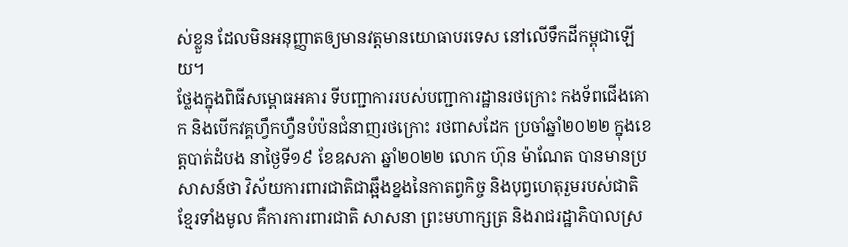ស់ខ្លួន ដែលមិនអនុញ្ញាតឲ្យមានវត្តមានយោធាបរទេស នៅលើទឹកដីកម្ពុជាឡើយ។
ថ្លែងក្នុងពិធីសម្ពោធអគារ ទីបញ្ជាការរបស់បញ្ជាការដ្ឋានរថក្រោះ កងទ័ពជើងគោក និងបើកវគ្គហ្វឹកហ្វឺនបំប៉នជំនាញរថក្រោះ រថពាសដែក ប្រចាំឆ្នាំ២០២២ ក្នុងខេត្តបាត់ដំបង នាថ្ងៃទី១៩ ខែឧសភា ឆ្នាំ២០២២ លោក ហ៊ុន ម៉ាណែត បានមានប្រសាសន៍ថា វិស័យការពារជាតិជាឆ្អឹងខ្នងនៃកាតព្វកិច្ច និងបុព្វហេតុរួមរបស់ជាតិខ្មែរទាំងមូល គឺការការពារជាតិ សាសនា ព្រះមហាក្សត្រ និងរាជរដ្ឋាភិបាលស្រ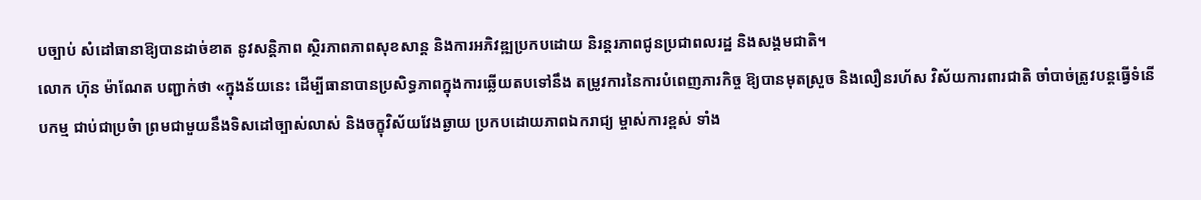បច្បាប់ សំដៅធានាឱ្យបានដាច់ខាត នូវសន្តិភាព ស្ថិរភាពភាពសុខសាន្ត និងការអភិវឌ្ឍប្រកបដោយ និរន្តរភាពជូនប្រជាពលរដ្ឋ និងសង្គមជាតិ។
លោក ហ៊ុន ម៉ាណែត បញ្ជាក់ថា «ក្នុងន័យនេះ ដើម្បីធានាបានប្រសិទ្ធភាពក្នុងការឆ្លើយតបទៅនឹង តម្រូវការនៃការបំពេញភារកិច្ច ឱ្យបានមុតស្រួច និងលឿនរហ័ស វិស័យការពារជាតិ ចាំបាច់ត្រូវបន្តធ្វើទំនើបកម្ម ជាប់ជាប្រចំា ព្រមជាមួយនឹងទិសដៅច្បាស់លាស់ និងចក្ខុវិស័យវែងឆ្ងាយ ប្រកបដោយភាពឯករាជ្យ ម្ចាស់ការខ្ពស់ ទាំង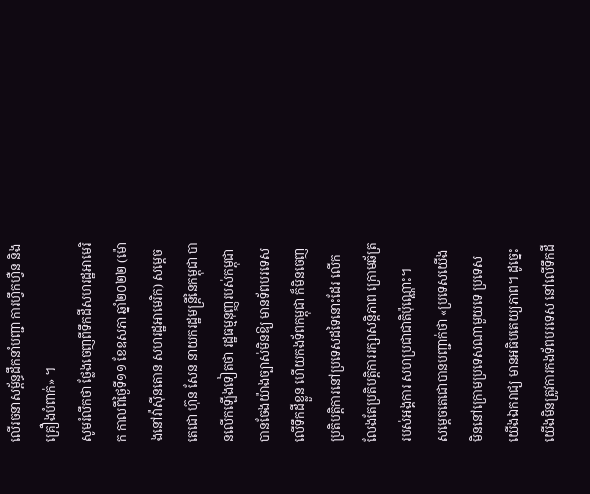លើរចនាសម្ព័ន្ធដឹកនាំបញ្ជា ការហ្វឹកហ្វឺន និងគ្រឿងបំពាក់» ។
សូមរំលឹកថា ថ្លែងចេញពីទឹកដីសហរដ្ឋអាមេរិក កាលពីថ្ងៃទី១១ ខែឧសភា ឆ្នាំ២០២២ (ម៉ោងនៅវ៉ាស៊ីនតោន សហរដ្ឋអាមេរិក) សម្ដេចតេជោ ហ៊ុន សែន នាយករដ្ឋមន្ត្រីនៃកម្ពុជា បានលើកឡើងទៀតថា រដ្ឋធម្មនុញ្ញរបស់កម្ពុជា បានចែងយ៉ាងច្បាស់មិនឱ្យ មានទ័ពបរទេសលើទឹកដីខ្លួន ហើយកងទ័ពកម្ពុជា ក៏មិនចេញប្រតិបត្តិការនៅប្រទេសដទៃនោះដែរ លើកលែងតែប្រតិបត្តិការរក្សាសន្តិភាព ក្រោមឆ័ត្ររបស់អង្គការ សហប្រជាជាតិប៉ុណ្ណោះ។
សម្តេចតេជោបានបញ្ជាក់ថា «ប្រទេសយើងមិននៅក្រោមប្រទេសណាមួយទេ ប្រទេសយើងឯករាជ្យ មានអធិបតេយ្យភាព។ ដូច្នេះយើងមិនត្រូវការកងទ័ពបរទេស នៅលើទឹកដី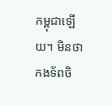កម្ពុជាឡើយ។ មិនថាកងទ័ពចិ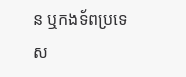ន ឬកងទ័ពប្រទេស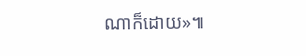ណាក៏ដោយ»៕